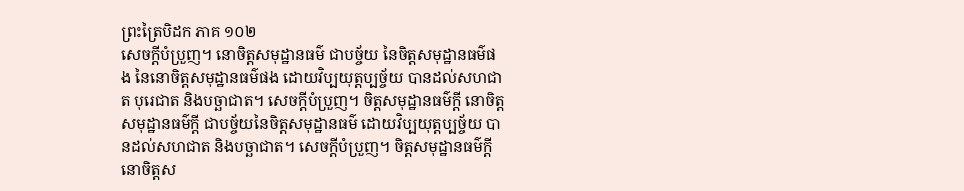ព្រះត្រៃបិដក ភាគ ១០២
សេចក្តីបំប្រួញ។ នោចិត្តសមុដ្ឋានធម៌ ជាបច្ច័យ នៃចិត្តសមុដ្ឋានធម៌ផង នៃនោចិត្តសមុដ្ឋានធម៌ផង ដោយវិប្បយុត្តប្បច្ច័យ បានដល់សហជាត បុរេជាត និងបច្ឆាជាត។ សេចក្តីបំប្រួញ។ ចិត្តសមុដ្ឋានធម៌ក្តី នោចិត្តសមុដ្ឋានធម៌ក្តី ជាបច្ច័យនៃចិត្តសមុដ្ឋានធម៌ ដោយវិប្បយុត្តប្បច្ច័យ បានដល់សហជាត និងបច្ឆាជាត។ សេចក្តីបំប្រួញ។ ចិត្តសមុដ្ឋានធម៌ក្តី នោចិត្តស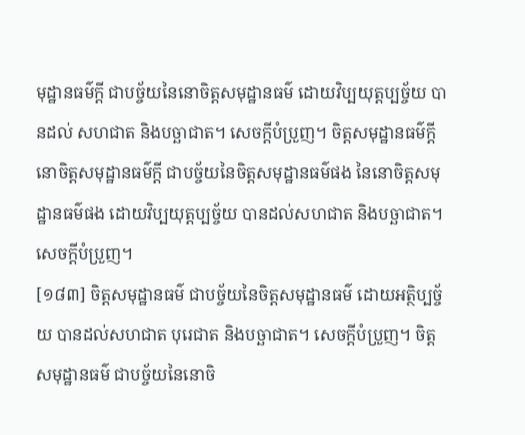មុដ្ឋានធម៌ក្តី ជាបច្ច័យនៃនោចិត្តសមុដ្ឋានធម៌ ដោយវិប្បយុត្តប្បច្ច័យ បានដល់ សហជាត និងបច្ឆាជាត។ សេចក្តីបំប្រួញ។ ចិត្តសមុដ្ឋានធម៌ក្តី នោចិត្តសមុដ្ឋានធម៌ក្តី ជាបច្ច័យនៃចិត្តសមុដ្ឋានធម៌ផង នៃនោចិត្តសមុដ្ឋានធម៌ផង ដោយវិប្បយុត្តប្បច្ច័យ បានដល់សហជាត និងបច្ឆាជាត។ សេចក្តីបំប្រួញ។
[១៨៣] ចិត្តសមុដ្ឋានធម៌ ជាបច្ច័យនៃចិត្តសមុដ្ឋានធម៌ ដោយអត្ថិប្បច្ច័យ បានដល់សហជាត បុរេជាត និងបច្ឆាជាត។ សេចក្តីបំប្រួញ។ ចិត្តសមុដ្ឋានធម៌ ជាបច្ច័យនៃនោចិ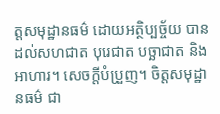ត្តសមុដ្ឋានធម៌ ដោយអត្ថិប្បច្ច័យ បានដល់សហជាត បុរេជាត បច្ឆាជាត និងអាហារ។ សេចក្តីបំប្រួញ។ ចិត្តសមុដ្ឋានធម៌ ជា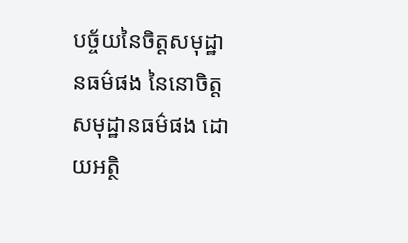បច្ច័យនៃចិត្តសមុដ្ឋានធម៌ផង នៃនោចិត្តសមុដ្ឋានធម៌ផង ដោយអត្ថិ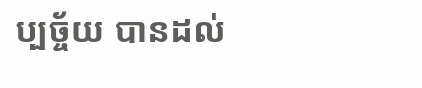ប្បច្ច័យ បានដល់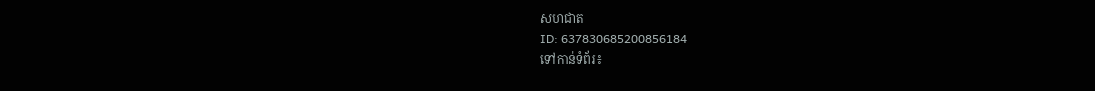សហជាត
ID: 637830685200856184
ទៅកាន់ទំព័រ៖